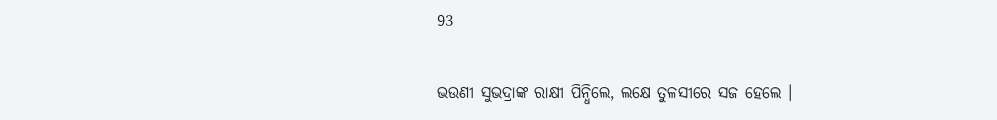93

ଭଉଣୀ ସୁଭଦ୍ରାଙ୍କ ରାକ୍ଷୀ ପିନ୍ଧିଲେ, ଲକ୍ଷେ ତୁଳସୀରେ ସଜ ହେଲେ ।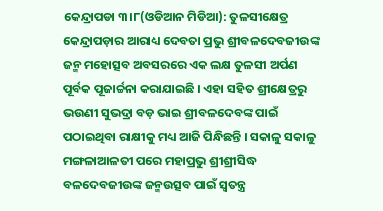କେନ୍ଦ୍ରାପଡା ୩।୮(ଓଡିଆନ ମିଡିଆ): ତୁଳସୀକ୍ଷେତ୍ର କେନ୍ଦ୍ରାପଡ଼ାର ଆରାଧ୍ୟ ଦେବତା ପ୍ରଭୁ ଶ୍ରୀବଳଦେବଜୀଉଙ୍କ ଜନ୍ମ ମହୋତ୍ସବ ଅବସରରେ ଏକ ଲକ୍ଷ ତୁଳସୀ ଅର୍ପଣ ପୂର୍ବକ ପୂଜାର୍ଚ୍ଚନା କରାଯାଇଛି । ଏହା ସହିତ ଶ୍ରୀକ୍ଷେତ୍ରରୁ ଭଉଣୀ ସୁଭଦ୍ରା ବଡ଼ ଭାଇ ଶ୍ରୀବଳଦେବଙ୍କ ପାଇଁ ପଠାଇଥିବା ରାକ୍ଷୀକୁ ମଧ୍ୟ ଆଜି ପିନ୍ଧିଛନ୍ତି । ସକାଳୁ ସକାଳୁ ମଙ୍ଗଳାଆଳତୀ ପରେ ମହାପ୍ରଭୁ ଶ୍ରୀଶ୍ରୀସିଦ୍ଧ ବଳଦେବଜୀଉଙ୍କ ଜନ୍ମଉତ୍ସବ ପାଇଁ ସ୍ୱତନ୍ତ୍ର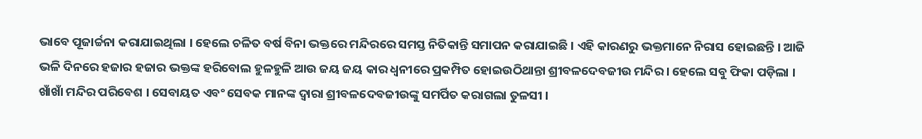ଭାବେ ପୂଜାର୍ଚ୍ଚନା କରାଯାଇଥିଲା । ହେଲେ ଚଳିତ ବର୍ଷ ବିନା ଭକ୍ତରେ ମନ୍ଦିରରେ ସମସ୍ତ ନିତିକାନ୍ତି ସମାପନ କରାଯାଇଛି । ଏହି କାରଣରୁ ଭକ୍ତମାନେ ନିରାସ ହୋଇଛନ୍ତି । ଆଜି ଭଳି ଦିନରେ ହଜାର ହଜାର ଭକ୍ତଙ୍କ ହରିବୋଲ ହୁଳହୁଳି ଆଉ ଜୟ ଜୟ କାର ଧ୍ୱନୀରେ ପ୍ରକମ୍ପିତ ହୋଇଉଠିଥାନ୍ତା ଶ୍ରୀବଳଦେବଜୀଉ ମନ୍ଦିର । ହେଲେ ସବୁ ଫିକା ପଡ଼ିଲା । ଖାଁଖାଁ ମନ୍ଦିର ପରିବେଶ । ସେବାୟତ ଏବଂ ସେବକ ମାନଙ୍କ ଦ୍ୱାରା ଶ୍ରୀବଳଦେବଜୀଉଙ୍କୁ ସମର୍ପିତ କରାଗଲା ତୁଳସୀ ।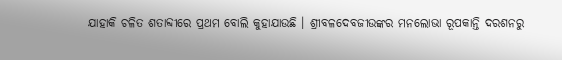ଯାହାକି ଚଳିତ ଶତାବ୍ଦୀରେ ପ୍ରଥମ ବୋଲି କୁହାଯାଉଛି । ଶ୍ରୀବଳଦେବଜୀଉଙ୍କର ମନଲୋଭା ରୂପକାନ୍ତି ଦରଶନରୁ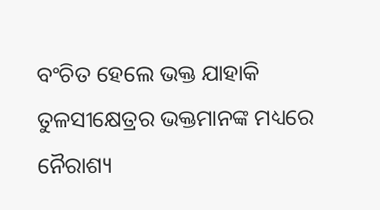ବଂଚିତ ହେଲେ ଭକ୍ତ ଯାହାକି ତୁଳସୀକ୍ଷେତ୍ରର ଭକ୍ତମାନଙ୍କ ମଧ୍ୟରେ ନୈରାଶ୍ୟ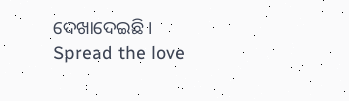ଦେଖାଦେଇଛି ।
Spread the love